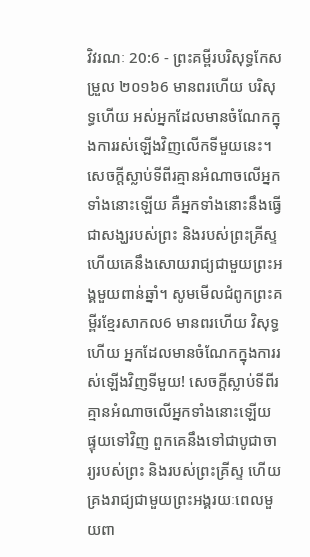វិវរណៈ 20:6 - ព្រះគម្ពីរបរិសុទ្ធកែសម្រួល ២០១៦6 មានពរហើយ បរិសុទ្ធហើយ អស់អ្នកដែលមានចំណែកក្នុងការរស់ឡើងវិញលើកទីមួយនេះ។ សេចក្ដីស្លាប់ទីពីរគ្មានអំណាចលើអ្នកទាំងនោះឡើយ គឺអ្នកទាំងនោះនឹងធ្វើជាសង្ឃរបស់ព្រះ និងរបស់ព្រះគ្រីស្ទ ហើយគេនឹងសោយរាជ្យជាមួយព្រះអង្គមួយពាន់ឆ្នាំ។ សូមមើលជំពូកព្រះគម្ពីរខ្មែរសាកល6 មានពរហើយ វិសុទ្ធហើយ អ្នកដែលមានចំណែកក្នុងការរស់ឡើងវិញទីមួយ! សេចក្ដីស្លាប់ទីពីរគ្មានអំណាចលើអ្នកទាំងនោះឡើយ ផ្ទុយទៅវិញ ពួកគេនឹងទៅជាបូជាចារ្យរបស់ព្រះ និងរបស់ព្រះគ្រីស្ទ ហើយគ្រងរាជ្យជាមួយព្រះអង្គរយៈពេលមួយពា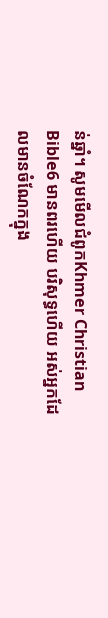ន់ឆ្នាំ។ សូមមើលជំពូកKhmer Christian Bible6 មានពរហើយ បរិសុទ្ធហើយ អស់អ្នកដែលមានចំណែកក្នុង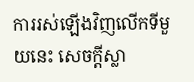ការរស់ឡើងវិញលើកទីមួយនេះ សេចក្ដីស្លា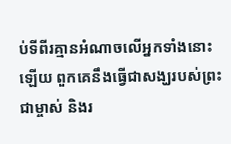ប់ទីពីរគ្មានអំណាចលើអ្នកទាំងនោះឡើយ ពួកគេនឹងធ្វើជាសង្ឃរបស់ព្រះជាម្ចាស់ និងរ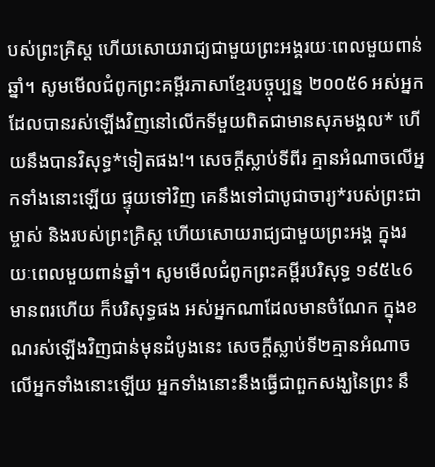បស់ព្រះគ្រិស្ដ ហើយសោយរាជ្យជាមួយព្រះអង្គរយៈពេលមួយពាន់ឆ្នាំ។ សូមមើលជំពូកព្រះគម្ពីរភាសាខ្មែរបច្ចុប្បន្ន ២០០៥6 អស់អ្នកដែលបានរស់ឡើងវិញនៅលើកទីមួយពិតជាមានសុភមង្គល* ហើយនឹងបានវិសុទ្ធ*ទៀតផង!។ សេចក្ដីស្លាប់ទីពីរ គ្មានអំណាចលើអ្នកទាំងនោះឡើយ ផ្ទុយទៅវិញ គេនឹងទៅជាបូជាចារ្យ*របស់ព្រះជាម្ចាស់ និងរបស់ព្រះគ្រិស្ត ហើយសោយរាជ្យជាមួយព្រះអង្គ ក្នុងរយៈពេលមួយពាន់ឆ្នាំ។ សូមមើលជំពូកព្រះគម្ពីរបរិសុទ្ធ ១៩៥៤6 មានពរហើយ ក៏បរិសុទ្ធផង អស់អ្នកណាដែលមានចំណែក ក្នុងខណរស់ឡើងវិញជាន់មុនដំបូងនេះ សេចក្ដីស្លាប់ទី២គ្មានអំណាចលើអ្នកទាំងនោះឡើយ អ្នកទាំងនោះនឹងធ្វើជាពួកសង្ឃនៃព្រះ នឹ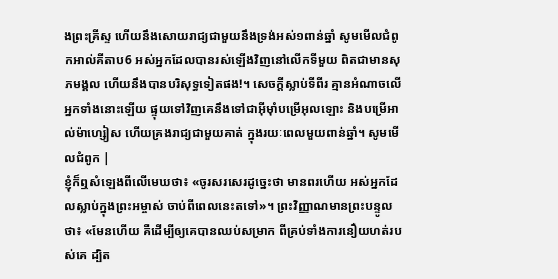ងព្រះគ្រីស្ទ ហើយនឹងសោយរាជ្យជាមួយនឹងទ្រង់អស់១ពាន់ឆ្នាំ សូមមើលជំពូកអាល់គីតាប6 អស់អ្នកដែលបានរស់ឡើងវិញនៅលើកទីមួយ ពិតជាមានសុភមង្គល ហើយនឹងបានបរិសុទ្ធទៀតផង!។ សេចក្ដីស្លាប់ទីពីរ គ្មានអំណាចលើអ្នកទាំងនោះឡើយ ផ្ទុយទៅវិញគេនឹងទៅជាអ៊ីមុាំបម្រើអុលឡោះ និងបម្រើអាល់ម៉ាហ្សៀស ហើយគ្រងរាជ្យជាមួយគាត់ ក្នុងរយៈពេលមួយពាន់ឆ្នាំ។ សូមមើលជំពូក |
ខ្ញុំក៏ឮសំឡេងពីលើមេឃថា៖ «ចូរសរសេរដូច្នេះថា មានពរហើយ អស់អ្នកដែលស្លាប់ក្នុងព្រះអម្ចាស់ ចាប់ពីពេលនេះតទៅ»។ ព្រះវិញ្ញាណមានព្រះបន្ទូលថា៖ «មែនហើយ គឺដើម្បីឲ្យគេបានឈប់សម្រាក ពីគ្រប់ទាំងការនឿយហត់របស់គេ ដ្បិត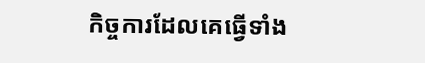កិច្ចការដែលគេធ្វើទាំង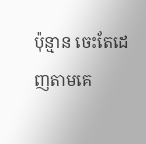ប៉ុន្មាន ចេះតែដេញតាមគេ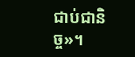ជាប់ជានិច្ច»។